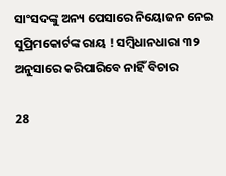ସାଂସଦଙ୍କୁ ଅନ୍ୟ ପେସାରେ ନିୟୋଜନ ନେଇ ସୁପ୍ରିମକୋର୍ଟଙ୍କ ରାୟ ! ସମ୍ବିଧାନଧାରା ୩୨ ଅନୁସାରେ କରିପାରିବେ ନାହିଁ ବିଚାର

28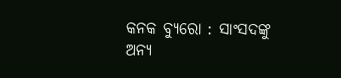କନକ ବ୍ୟୁରୋ : ସାଂସଦଙ୍କୁ ଅନ୍ୟ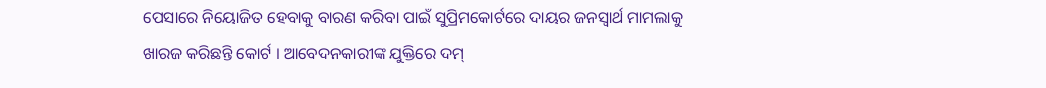ପେସାରେ ନିୟୋଜିତ ହେବାକୁ ବାରଣ କରିବା ପାଇଁ ସୁପ୍ରିମକୋର୍ଟରେ ଦାୟର ଜନସ୍ୱାର୍ଥ ମାମଲାକୁ ଖାରଜ କରିଛନ୍ତି କୋର୍ଟ । ଆବେଦନକାରୀଙ୍କ ଯୁକ୍ତିରେ ଦମ୍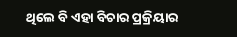ଥିଲେ ବି ଏହା ବିଚାର ପ୍ରକ୍ରିୟାର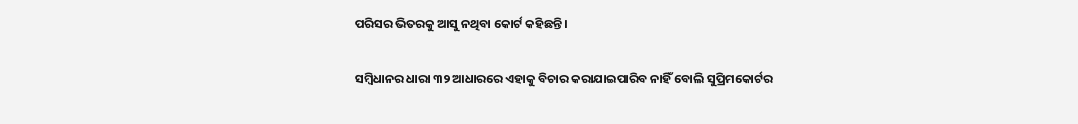ପରିସର ଭିତରକୁ ଆସୁ ନଥିବା କୋର୍ଟ କହିଛନ୍ତି ।

ସମ୍ବିଧାନର ଧାରା ୩୨ ଆଧାରରେ ଏହାକୁ ବିଚାର କରାଯାଇପାରିବ ନାହିଁ ବୋଲି ସୁପ୍ରିମକୋର୍ଟର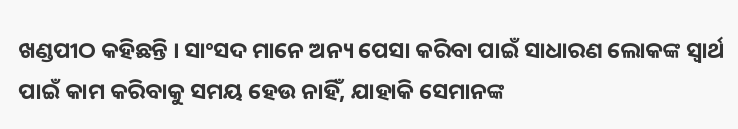ଖଣ୍ଡପୀଠ କହିଛନ୍ତି । ସାଂସଦ ମାନେ ଅନ୍ୟ ପେସା କରିବା ପାଇଁ ସାଧାରଣ ଲୋକଙ୍କ ସ୍ୱାର୍ଥ ପାଇଁ କାମ କରିବାକୁ ସମୟ ହେଉ ନାହିଁ, ଯାହାକି ସେମାନଙ୍କ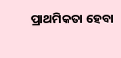ପ୍ରାଥମିକତା ହେବା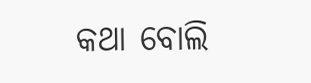କଥା ବୋଲି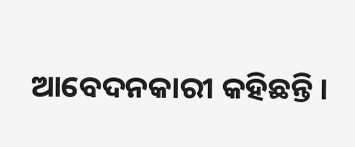ଆବେଦନକାରୀ କହିଛନ୍ତି ।